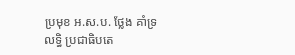ប្រមុខ អ.ស.ប. ថ្លែង គាំទ្រ លទ្ធិ ប្រជាធិបតេ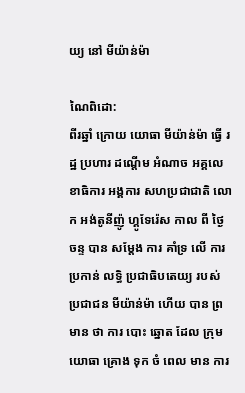យ្យ នៅ មីយ៉ាន់ម៉ា

ណៃពិដោ:
ពីរឆ្នាំ ក្រោយ យោធា មីយ៉ាន់ម៉ា ធ្វើ រដ្ឋ ប្រហារ ដណ្ដើម អំណាច អគ្គលេខាធិការ អង្គការ សហប្រជាជាតិ លោក អង់តូនីញ៉ូ ហ្គូទែរ៉េស កាល ពី ថ្ងៃ ចន្ទ បាន សម្តែង ការ គាំទ្រ លើ ការ ប្រកាន់ លទ្ធិ ប្រជាធិបតេយ្យ របស់ ប្រជាជន មីយ៉ាន់ម៉ា ហើយ បាន ព្រមាន ថា ការ បោះ ឆ្នោត ដែល ក្រុម យោធា គ្រោង ទុក ចំ ពេល មាន ការ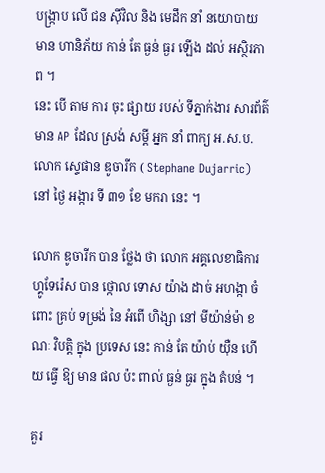បង្ក្រាប លើ ជន ស៊ីវិល និង មេដឹក នាំ នយោបាយ មាន ហានិភ័យ កាន់ តែ ធ្ងន់ ធ្ងរ ឡើង ដល់ អស្ថិរភាព ។
នេះ បើ តាម ការ ចុះ ផ្សាយ របស់ ទីភ្នាក់ងារ សារព័ត៌មាន AP ដែល ស្រង់ សម្ដី អ្នក នាំ ពាក្យ អ.ស.ប. លោក ស្ទេផាន ឌូចារីក ( Stephane Dujarric) នៅ ថ្ងៃ អង្ការ ទី ៣១ ខែ មករា នេះ ។

លោក ឌូចារីក បាន ថ្លែង ថា លោក អគ្គលេខាធិការ ហ្គូទែរ៉េស បាន ថ្កោល ទោស យ៉ាង ដាច់ អហង្កា ចំពោះ គ្រប់ ទម្រង់ នៃ អំពើ ហិង្សា នៅ មីយ៉ាន់ម៉ា ខណៈ វិបត្តិ ក្នុង ប្រទេស នេះ កាន់ តែ យ៉ាប់ យ៉ឺន ហើយ ធ្វើ ឱ្យ មាន ផល ប៉ះ ពាល់ ធ្ងន់ ធ្ងរ ក្នុង តំបន់ ។

គួរ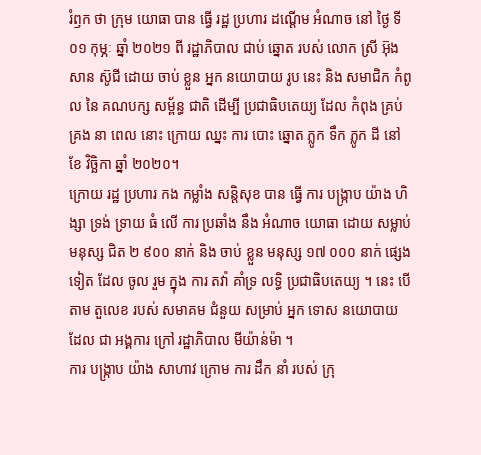រំឭក ថា ក្រុម យោធា បាន ធ្វើ រដ្ឋ ប្រហារ ដណ្ដើម អំណាច នៅ ថ្ងៃ ទី ០១ កុម្ភៈ ឆ្នាំ ២០២១ ពី រដ្ឋាភិបាល ជាប់ ឆ្នោត របស់ លោក ស្រី អ៊ុង សាន ស៊ូជី ដោយ ចាប់ ខ្លួន អ្នក នយោបាយ រូប នេះ និង សមាជិក កំពូល នៃ គណបក្ស សម្ព័ន្ធ ជាតិ ដើម្បី ប្រជាធិបតេយ្យ ដែល កំពុង គ្រប់ គ្រង នា ពេល នោះ ក្រោយ ឈ្នះ ការ បោះ ឆ្នោត ភ្លូក ទឹក ភ្លូក ដី នៅ ខែ វិច្ឆិកា ឆ្នាំ ២០២០។
ក្រោយ រដ្ឋ ប្រហារ កង កម្លាំង សន្តិសុខ បាន ធ្វើ ការ បង្ក្រាប យ៉ាង ហិង្សា ទ្រង់ ទ្រាយ ធំ លើ ការ ប្រឆាំង នឹង អំណាច យោធា ដោយ សម្លាប់ មនុស្ស ជិត ២ ៩០០ នាក់ និង ចាប់ ខ្លួន មនុស្ស ១៧ ០០០ នាក់ ផ្សេង ទៀត ដែល ចូល រួម ក្នុង ការ តវ៉ា គាំទ្រ លទ្ធិ ប្រជាធិបតេយ្យ ។ នេះ បើ តាម តួលេខ របស់ សមាគម ជំនួយ សម្រាប់ អ្នក ទោស នយោបាយ ដែល ជា អង្គការ ក្រៅ រដ្ឋាភិបាល មីយ៉ាន់ម៉ា ។
ការ បង្ក្រាប យ៉ាង សាហាវ ក្រោម ការ ដឹក នាំ របស់ ក្រុ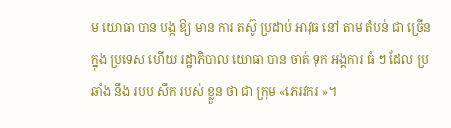ម យោធា បាន បង្ក ឱ្យ មាន ការ តស៊ូ ប្រដាប់ អាវុធ នៅ តាម តំបន់ ជា ច្រើន ក្នុង ប្រទេស ហើយ រដ្ឋាភិបាល យោធា បាន ចាត់ ទុក អង្គការ ធំ ៗ ដែល ប្រឆាំង នឹង របប សឹក របស់ ខ្លួន ថា ជា ក្រុម «ភេរវករ »។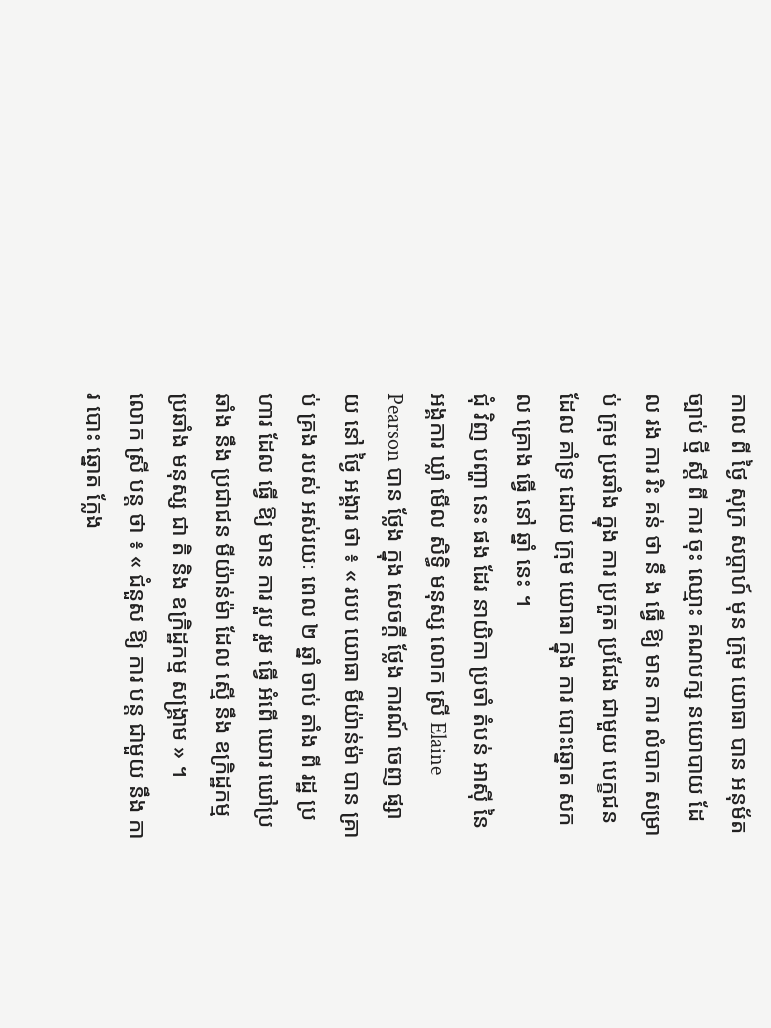កាល ពី ថ្ងៃ សុក្រ សប្ដាហ៍ មុន ក្រុម យោធា បាន អនុម័ត ច្បាប់ ថ្មី ស្តី ពី ការ ចុះ ឈ្មោះ គណបក្ស នយោបាយ ដែល រង ការ រិះ គន់ ថា នឹ ង ធ្វើ ឱ្យ មាន ការ លំបាក សម្រាប់ ក្រុម ប្រឆាំង ក្នុង ការ ប្រកួត ប្រជែង ជាមួយ បេក្ខជន ដែល គាំទ្រ ដោយ ក្រុម យោធា ក្នុង ការ បោះឆ្នោត សកល គ្រោង ធ្វើ នៅ ឆ្នាំ នេះ ។
ជុំ វិញ បញ្ហា នេះ ផង ដែរ នាយិកា ប្រចាំ តំបន់ អាស៊ី នៃ អង្គការ ឃ្លាំ មើល សិទ្ធិ មនុស្ស លោក ស្រី Elaine Pearson បាន ថ្លែង ក្នុង សេចក្ដី ថ្លែង ការណ៍ ចេញ ផ្សាយ នៅ ថ្ងៃ អង្គារ ថា ៖ « របប យោធា មីយ៉ាន់ម៉ា បាន គ្រាប់ គ្រង របស់ អស់រយៈ ពេល ២ ឆ្នាំ ចាប់ តាំង ពី រដ្ឋ ប្រហារ ដែល ធ្វើ ឱ្យ មាន ការ រួប រួម ធ្វើ អំពើ ឃោរ ឃៅប្រ ឆាំង នឹង ប្រជាជន មីយ៉ាន់ម៉ា ដែល ស្មើ នឹង ឧក្រិដ្ឋកម្ម ប្រឆាំង មនុស្ស ជា តិ និង ឧក្រិដ្ឋកម្ម សង្គ្រាម » ។
លោក ស្រី បន្ត ថា ៖ « ជំនួស ឱ្យ ការ បន្ត ជាមួយ នឹង ការ បោះ ឆ្នោត ក្លែង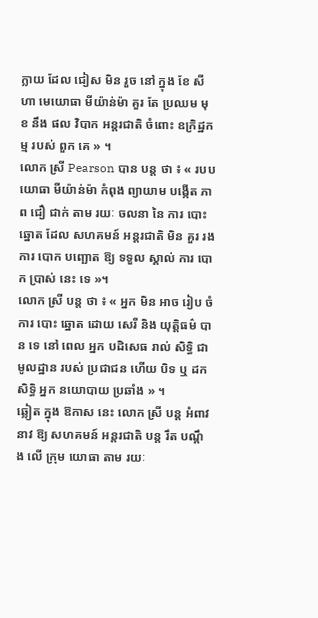ក្លាយ ដែល ជៀស មិន រួច នៅ ក្នុង ខែ សីហា មេយោធា មីយ៉ាន់ម៉ា គួរ តែ ប្រឈម មុខ នឹង ផល វិបាក អន្តរជាតិ ចំពោះ ឧក្រិដ្ឋកម្ម របស់ ពួក គេ » ។
លោក ស្រី Pearson បាន បន្ត ថា ៖ « របប យោធា មីយ៉ាន់ម៉ា កំពុង ព្យាយាម បង្កើត ភាព ជឿ ជាក់ តាម រយៈ ចលនា នៃ ការ បោះ ឆ្នោត ដែល សហគមន៍ អន្តរជាតិ មិន គួរ រង ការ បោក បញ្ឆោត ឱ្យ ទទួល ស្គាល់ ការ បោក ប្រាស់ នេះ ទេ »។
លោក ស្រី បន្ត ថា ៖ « អ្នក មិន អាច រៀប ចំ ការ បោះ ឆ្នោត ដោយ សេរី និង យុត្តិធម៌ បាន ទេ នៅ ពេល អ្នក បដិសេធ រាល់ សិទ្ធិ ជា មូលដ្ឋាន របស់ ប្រជាជន ហើយ បិទ ឬ ដក សិទ្ធិ អ្នក នយោបាយ ប្រឆាំង » ។
ឆ្លៀត ក្នុង ឱកាស នេះ លោក ស្រី បន្ត អំពាវ នាវ ឱ្យ សហគមន៍ អន្តរជាតិ បន្ត រឹត បណ្ដឹង លើ ក្រុម យោធា តាម រយៈ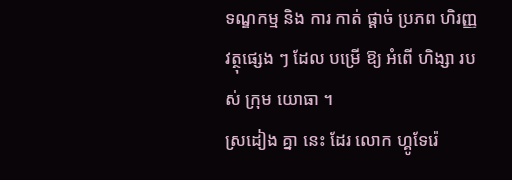ទណ្ឌកម្ម និង ការ កាត់ ផ្ដាច់ ប្រភព ហិរញ្ញវត្ថុផ្សេង ៗ ដែល បម្រើ ឱ្យ អំពើ ហិង្សា របស់ ក្រុម យោធា ។
ស្រដៀង គ្នា នេះ ដែរ លោក ហ្គូទែរ៉េ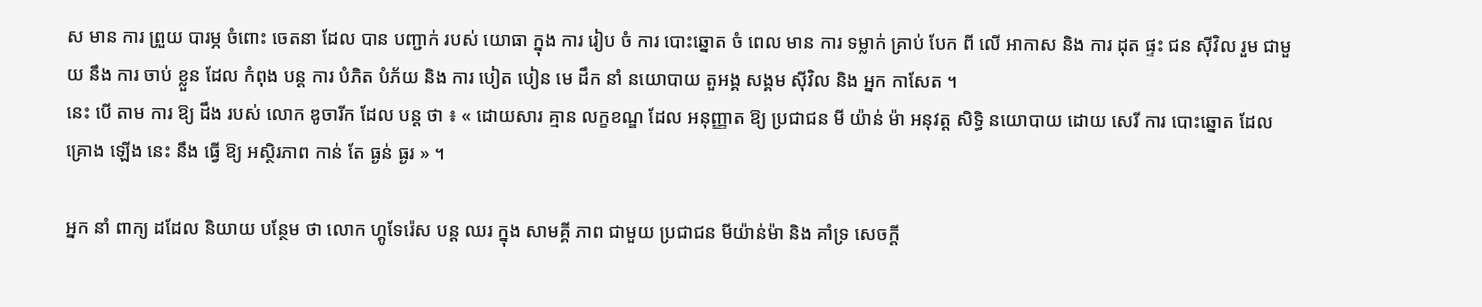ស មាន ការ ព្រួយ បារម្ភ ចំពោះ ចេតនា ដែល បាន បញ្ជាក់ របស់ យោធា ក្នុង ការ រៀប ចំ ការ បោះឆ្នោត ចំ ពេល មាន ការ ទម្លាក់ គ្រាប់ បែក ពី លើ អាកាស និង ការ ដុត ផ្ទះ ជន ស៊ីវិល រួម ជាមួយ នឹង ការ ចាប់ ខ្លួន ដែល កំពុង បន្ត ការ បំភិត បំភ័យ និង ការ បៀត បៀន មេ ដឹក នាំ នយោបាយ តួអង្គ សង្គម ស៊ីវិល និង អ្នក កាសែត ។
នេះ បើ តាម ការ ឱ្យ ដឹង របស់ លោក ឌូចារីក ដែល បន្ត ថា ៖ « ដោយសារ គ្មាន លក្ខខណ្ឌ ដែល អនុញ្ញាត ឱ្យ ប្រជាជន មី យ៉ាន់ ម៉ា អនុវត្ត សិទ្ធិ នយោបាយ ដោយ សេរី ការ បោះឆ្នោត ដែល គ្រោង ឡើង នេះ នឹង ធ្វើ ឱ្យ អស្ថិរភាព កាន់ តែ ធ្ងន់ ធ្ងរ » ។

អ្នក នាំ ពាក្យ ដដែល និយាយ បន្ថែម ថា លោក ហ្គូទែរ៉េស បន្ត ឈរ ក្នុង សាមគ្គី ភាព ជាមួយ ប្រជាជន មីយ៉ាន់ម៉ា និង គាំទ្រ សេចក្តី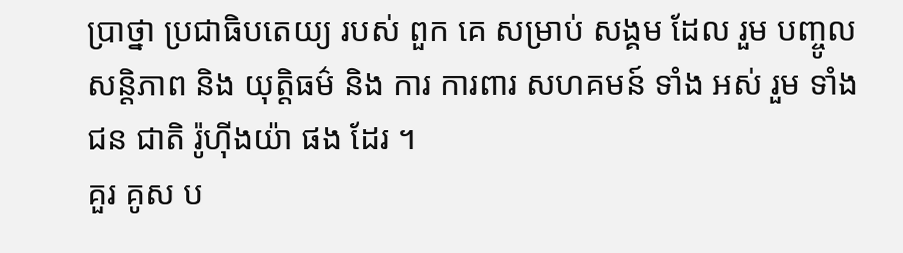ប្រាថ្នា ប្រជាធិបតេយ្យ របស់ ពួក គេ សម្រាប់ សង្គម ដែល រួម បញ្ចូល សន្តិភាព និង យុត្តិធម៌ និង ការ ការពារ សហគមន៍ ទាំង អស់ រួម ទាំង ជន ជាតិ រ៉ូហ៊ីងយ៉ា ផង ដែរ ។
គួរ គូស ប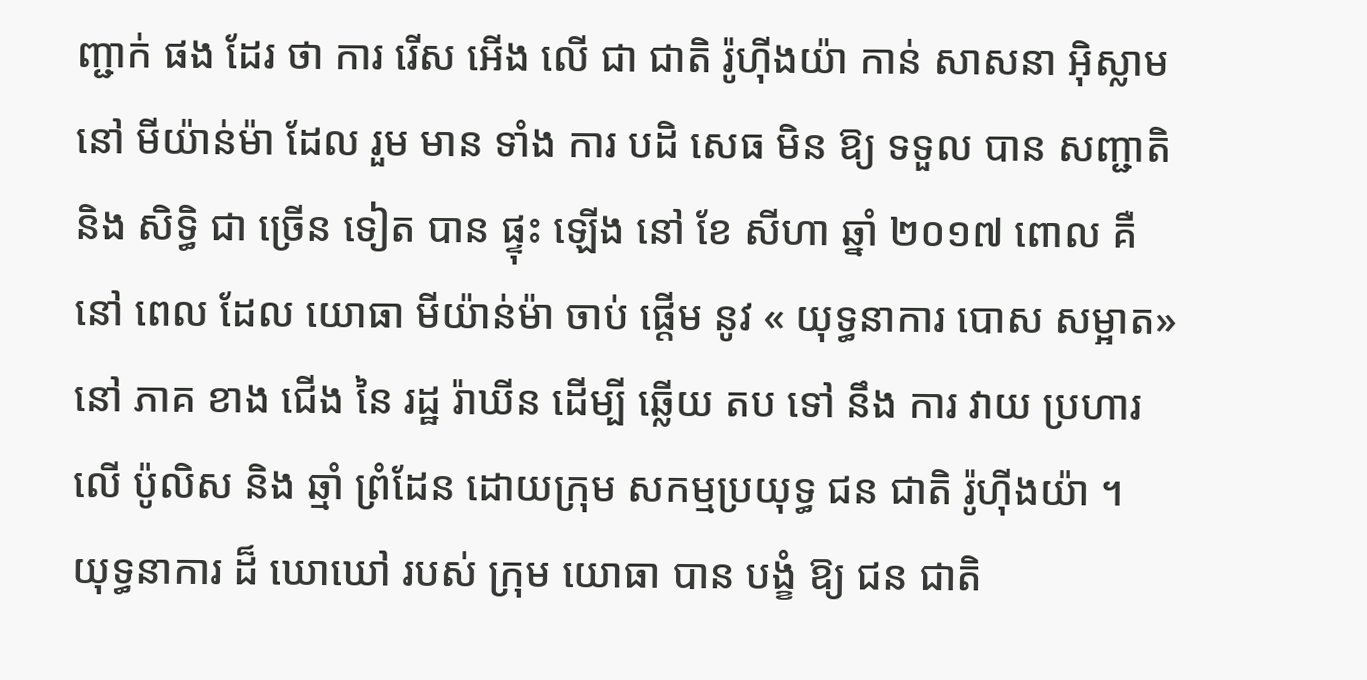ញ្ជាក់ ផង ដែរ ថា ការ រើស អើង លើ ជា ជាតិ រ៉ូហ៊ីងយ៉ា កាន់ សាសនា អ៊ិស្លាម នៅ មីយ៉ាន់ម៉ា ដែល រួម មាន ទាំង ការ បដិ សេធ មិន ឱ្យ ទទួល បាន សញ្ជាតិ និង សិទ្ធិ ជា ច្រើន ទៀត បាន ផ្ទុះ ឡើង នៅ ខែ សីហា ឆ្នាំ ២០១៧ ពោល គឺ នៅ ពេល ដែល យោធា មីយ៉ាន់ម៉ា ចាប់ ផ្តើម នូវ « យុទ្ធនាការ បោស សម្អាត» នៅ ភាគ ខាង ជើង នៃ រដ្ឋ រ៉ាឃីន ដើម្បី ឆ្លើយ តប ទៅ នឹង ការ វាយ ប្រហារ លើ ប៉ូលិស និង ឆ្មាំ ព្រំដែន ដោយក្រុម សកម្មប្រយុទ្ធ ជន ជាតិ រ៉ូហ៊ីងយ៉ា ។
យុទ្ធនាការ ដ៏ ឃោឃៅ របស់ ក្រុម យោធា បាន បង្ខំ ឱ្យ ជន ជាតិ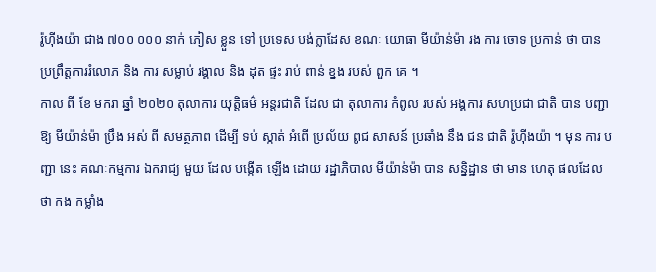រ៉ូហ៊ីងយ៉ា ជាង ៧០០ ០០០ នាក់ ភៀស ខ្លួន ទៅ ប្រទេស បង់ក្លាដែស ខណៈ យោធា មីយ៉ាន់ម៉ា រង ការ ចោទ ប្រកាន់ ថា បាន ប្រព្រឹត្តការរំលោភ និង ការ សម្លាប់ រង្គាល និង ដុត ផ្ទះ រាប់ ពាន់ ខ្នង របស់ ពួក គេ ។
កាល ពី ខែ មករា ឆ្នាំ ២០២០ តុលាការ យុត្តិធម៌ អន្តរជាតិ ដែល ជា តុលាការ កំពូល របស់ អង្គការ សហប្រជា ជាតិ បាន បញ្ជា ឱ្យ មីយ៉ាន់ម៉ា ប្រឹង អស់ ពី សមត្ថភាព ដើម្បី ទប់ ស្កាត់ អំពើ ប្រល័យ ពូជ សាសន៍ ប្រឆាំង នឹង ជន ជាតិ រ៉ូហ៊ីងយ៉ា ។ មុន ការ បញ្ជា នេះ គណៈកម្មការ ឯករាជ្យ មួយ ដែល បង្កើត ឡើង ដោយ រដ្ឋាភិបាល មីយ៉ាន់ម៉ា បាន សន្និដ្ឋាន ថា មាន ហេតុ ផលដែល ថា កង កម្លាំង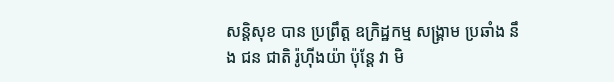សន្តិសុខ បាន ប្រព្រឹត្ត ឧក្រិដ្ឋកម្ម សង្គ្រាម ប្រឆាំង នឹង ជន ជាតិ រ៉ូហ៊ីងយ៉ា ប៉ុន្តែ វា មិ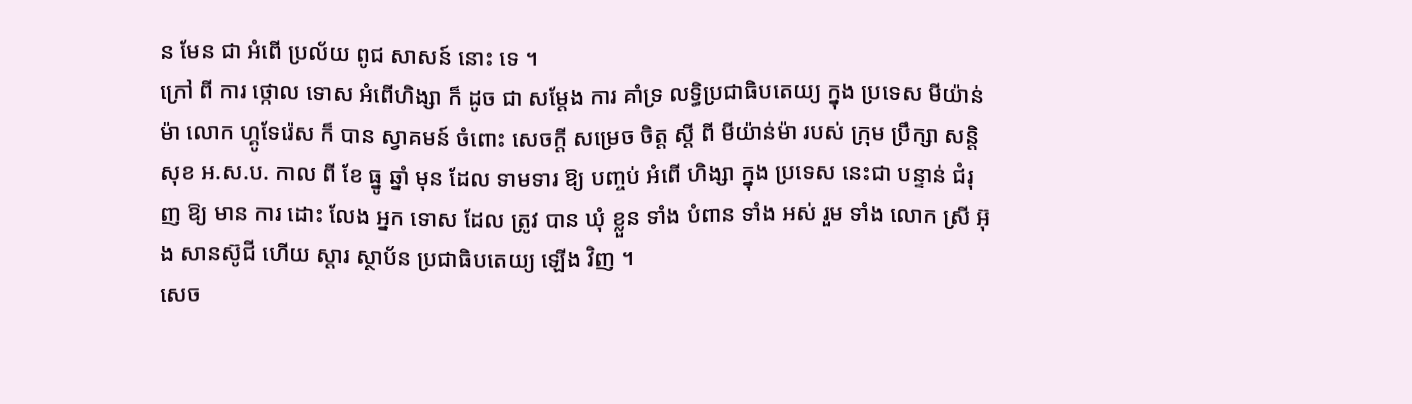ន មែន ជា អំពើ ប្រល័យ ពូជ សាសន៍ នោះ ទេ ។
ក្រៅ ពី ការ ថ្កោល ទោស អំពើហិង្សា ក៏ ដូច ជា សម្ដែង ការ គាំទ្រ លទ្ធិប្រជាធិបតេយ្យ ក្នុង ប្រទេស មីយ៉ាន់ម៉ា លោក ហ្គូទែរ៉េស ក៏ បាន ស្វាគមន៍ ចំពោះ សេចក្ដី សម្រេច ចិត្ត ស្ដី ពី មីយ៉ាន់ម៉ា របស់ ក្រុម ប្រឹក្សា សន្តិសុខ អ.ស.ប. កាល ពី ខែ ធ្នូ ឆ្នាំ មុន ដែល ទាមទារ ឱ្យ បញ្ចប់ អំពើ ហិង្សា ក្នុង ប្រទេស នេះជា បន្ទាន់ ជំរុញ ឱ្យ មាន ការ ដោះ លែង អ្នក ទោស ដែល ត្រូវ បាន ឃុំ ខ្លួន ទាំង បំពាន ទាំង អស់ រួម ទាំង លោក ស្រី អ៊ុង សានស៊ូជី ហើយ ស្តារ ស្ថាប័ន ប្រជាធិបតេយ្យ ឡើង វិញ ។
សេច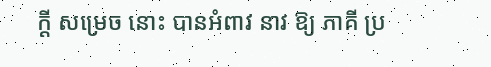ក្ដី សម្រេច នោះ បានអំពាវ នាវ ឱ្យ ភាគី ប្រ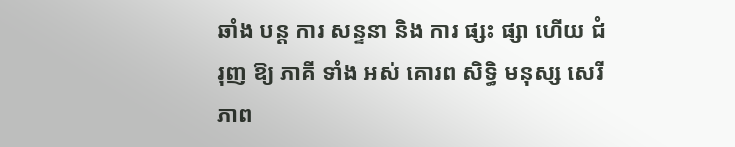ឆាំង បន្ត ការ សន្ទនា និង ការ ផ្សះ ផ្សា ហើយ ជំរុញ ឱ្យ ភាគី ទាំង អស់ គោរព សិទ្ធិ មនុស្ស សេរីភាព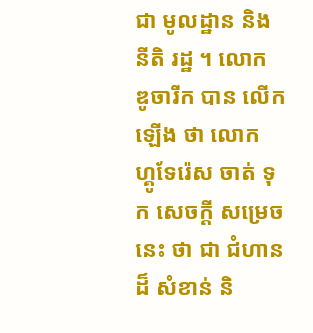ជា មូលដ្ឋាន និង នីតិ រដ្ឋ ។ លោក ឌូចារីក បាន លើក ឡើង ថា លោក ហ្គូទែរ៉េស ចាត់ ទុក សេចក្ដី សម្រេច នេះ ថា ជា ជំហាន ដ៏ សំខាន់ និ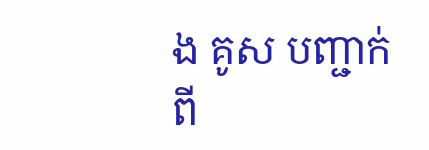ង គូស បញ្ជាក់ ពី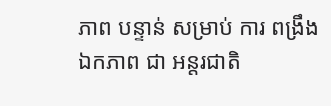ភាព បន្ទាន់ សម្រាប់ ការ ពង្រឹង ឯកភាព ជា អន្តរជាតិ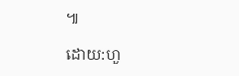៕

ដោយ:ហួ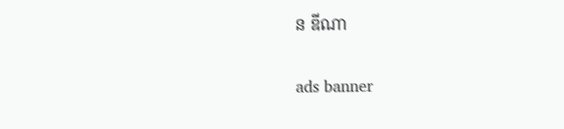ន ឌីណា

ads banner